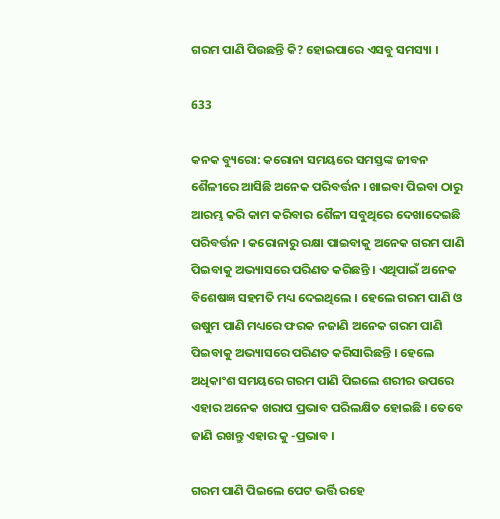ଗରମ ପାଣି ପିଉଛନ୍ତି କି? ହୋଇପାରେ ଏସବୁ ସମସ୍ୟା ।

633

କନକ ବ୍ୟୁରୋ: କରୋନା ସମୟରେ ସମସ୍ତଙ୍କ ଜୀବନ ଶୈଳୀରେ ଆସିଛି ଅନେକ ପରିବର୍ତ୍ତନ । ଖାଇବା ପିଇବା ଠାରୁ ଆରମ୍ଭ କରି କାମ କରିବାର ଶୈଳୀ ସବୁଥିରେ ଦେଖାଦେଇଛି ପରିବର୍ତ୍ତନ । କରୋନାରୁ ରକ୍ଷା ପାଇବାକୁ ଅନେକ ଗରମ ପାଣି ପିଇବାକୁ ଅଭ୍ୟାସରେ ପରିଣତ କରିଛନ୍ତି । ଏଥିପାଇଁ ଅନେକ ବିଶେଷଜ୍ଞ ସହମତି ମଧ୍ୟ ଦେଇଥିଲେ । ହେଲେ ଗରମ ପାଣି ଓ ଉଷୁମ ପାଣି ମଧ୍ୟରେ ଫରକ ନଜାଣି ଅନେକ ଗରମ ପାଣି ପିଇବାକୁ ଅଭ୍ୟାସରେ ପରିଣତ କରିସାରିଛନ୍ତି । ହେଲେ ଅଧିକାଂଶ ସମୟରେ ଗରମ ପାଣି ପିଇଲେ ଶରୀର ଉପରେ ଏହାର ଅନେକ ଖରାପ ପ୍ରଭାବ ପରିଲକ୍ଷିତ ହୋଇଛି । ତେବେ ଜାଣି ରଖନ୍ତୁ ଏହାର କୁ -ପ୍ରଭାବ ।

ଗରମ ପାଣି ପିଇଲେ ପେଟ ଭର୍ତ୍ତି ରହେ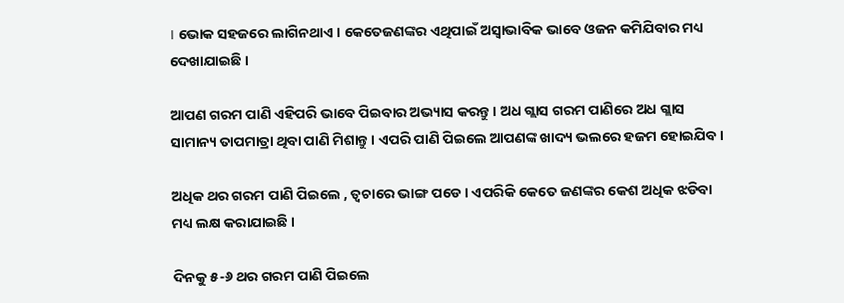। ଭୋକ ସହଜରେ ଲାଗିନଥାଏ । କେତେଜଣଙ୍କର ଏଥିପାଇଁ ଅସ୍ୱାଭାବିକ ଭାବେ ଓଜନ କମିଯିବାର ମଧ୍ୟ ଦେଖାଯାଇଛି ।

ଆପଣ ଗରମ ପାଣି ଏହିପରି ଭାବେ ପିଇବାର ଅଭ୍ୟାସ କରନ୍ତୁ । ଅଧ ଗ୍ଲାସ ଗରମ ପାଣିରେ ଅଧ ଗ୍ଲାସ ସାମାନ୍ୟ ତାପମାତ୍ରା ଥିବା ପାଣି ମିଶାନ୍ତୁ । ଏପରି ପାଣି ପିଇଲେ ଆପଣଙ୍କ ଖାଦ୍ୟ ଭଲରେ ହଜମ ହୋଇଯିବ ।

ଅଧିକ ଥର ଗରମ ପାଣି ପିଇଲେ , ତ୍ୱଚାରେ ଭାଙ୍ଗ ପଡେ । ଏପରିକି କେତେ ଜଣଙ୍କର କେଶ ଅଧିକ ଝଡିବା ମଧ୍ୟ ଲକ୍ଷ କରାଯାଇଛି ।

ଦିନକୁ ୫-୬ ଥର ଗରମ ପାଣି ପିଇଲେ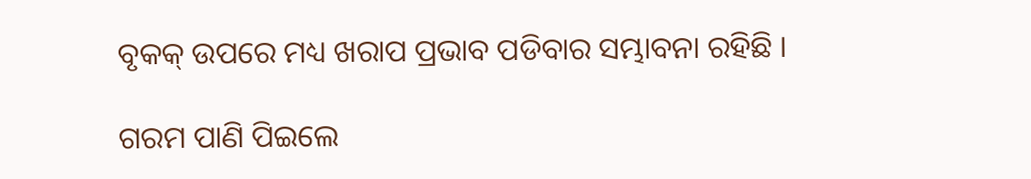ବୃକକ୍ ଉପରେ ମଧ୍ୟ ଖରାପ ପ୍ରଭାବ ପଡିବାର ସମ୍ଭାବନା ରହିଛି ।

ଗରମ ପାଣି ପିଇଲେ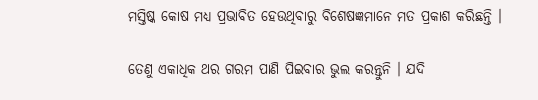ମସ୍ତିଷ୍କ କୋଷ ମଧ୍ୟ ପ୍ରଭାବିତ ହେଉଥିବାରୁ ବିଶେଷଜ୍ଞମାନେ ମତ ପ୍ରକାଶ କରିଛନ୍ତି ।

ତେଣୁ ଏକାଧିକ ଥର ଗରମ ପାଣି ପିଇବାର ଭୁଲ କରନ୍ତୁନି । ଯଦି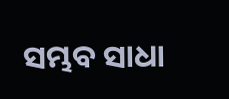ସମ୍ଭବ ସାଧା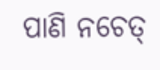ପାଣି ନଚେତ୍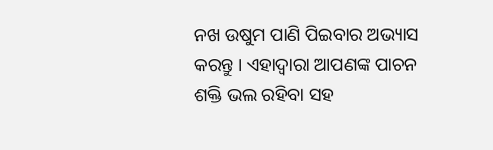ନଖ ଉଷୁମ ପାଣି ପିଇବାର ଅଭ୍ୟାସ କରନ୍ତୁ । ଏହାଦ୍ୱାରା ଆପଣଙ୍କ ପାଚନ ଶକ୍ତି ଭଲ ରହିବା ସହ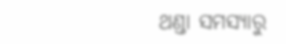ଥଣ୍ଡା ସମସ୍ୟାରୁ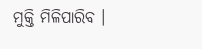ମୁକ୍ତି ମିଳିପାରିବ ।